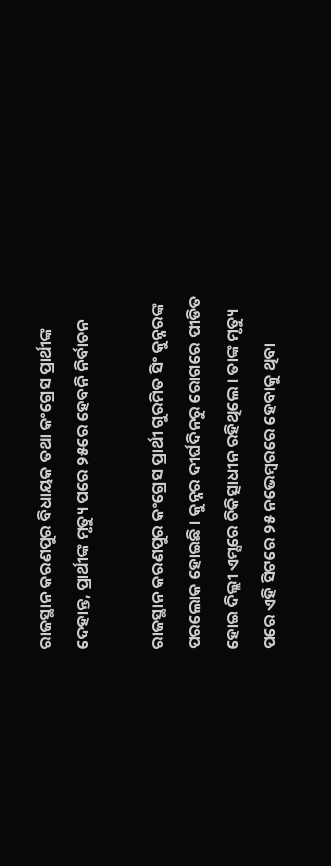ରାଜସ୍ଥାନ କରଣପୁର ବିଧାୟକ ତଥା କଂଗ୍ରେସ ପ୍ରାର୍ଥୀଙ୍କ ଦେହାନ୍ତ, ପ୍ରାର୍ଥୀଙ୍କ ମୃତ୍ୟୁ ପରେ ୨୫ରେ ହେବନି ନିର୍ବାଚନ

ରାଜସ୍ଥାନ କରଣପୁର କଂଗ୍ରେସ ପ୍ରାର୍ଥୀ ଗୁରମିତ ସିଂ କୁନ୍ନରଙ୍କ ପରଲୋକ ହୋଇଛି । କୁନ୍ନର ଦୀର୍ଘଦିନରୁ ରୋଗରେ ପୀଡିତ ହୋଇ ଦିଲ୍ଲୀ ଏମ୍ସରେ ଚିକିତ୍ସାଧୀନ ରହିଥିଲେ । ତାଙ୍କ ମୃତ୍ୟୁ ପରେ ଏହି ସିଟରେ ୨୫ ନଭେମ୍ବରରେ ହେବାକୁ ଥିବା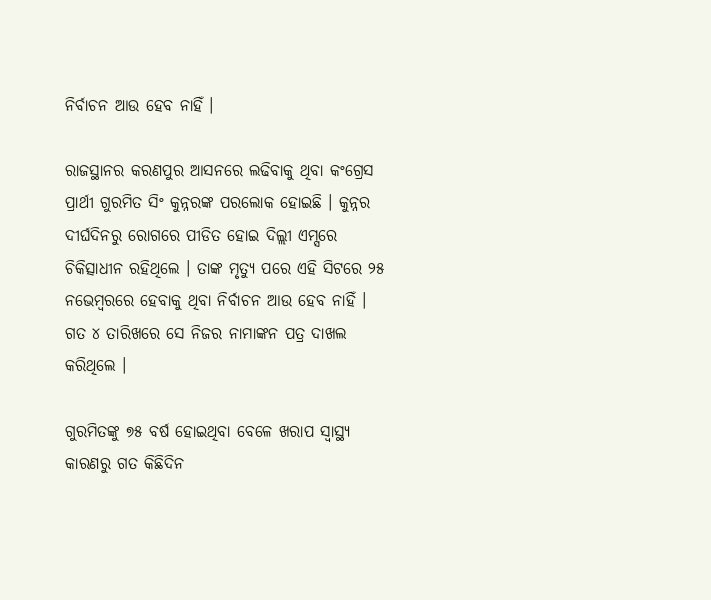ନିର୍ବାଚନ ଆଉ ହେବ ନାହିଁ ।

ରାଜସ୍ଥାନର କରଣପୁର ଆସନରେ ଲଢିବାକୁ ଥିବା କଂଗ୍ରେସ ପ୍ରାର୍ଥୀ ଗୁରମିତ ସିଂ କୁନ୍ନରଙ୍କ ପରଲୋକ ହୋଇଛି । କୁନ୍ନର ଦୀର୍ଘଦିନରୁ ରୋଗରେ ପୀଡିତ ହୋଇ ଦିଲ୍ଲୀ ଏମ୍ସରେ ଚିକିତ୍ସାଧୀନ ରହିଥିଲେ । ତାଙ୍କ ମୃତ୍ୟୁ ପରେ ଏହି ସିଟରେ ୨୫ ନଭେମ୍ବରରେ ହେବାକୁ ଥିବା ନିର୍ବାଚନ ଆଉ ହେବ ନାହିଁ । ଗତ ୪ ତାରିଖରେ ସେ ନିଜର ନାମାଙ୍କନ ପତ୍ର ଦାଖଲ କରିଥିଲେ ।

ଗୁରମିତଙ୍କୁ ୭୫ ବର୍ଷ ହୋଇଥିବା ବେଳେ ଖରାପ ସ୍ୱାସ୍ଥ୍ୟ କାରଣରୁ ଗତ କିଛିଦିନ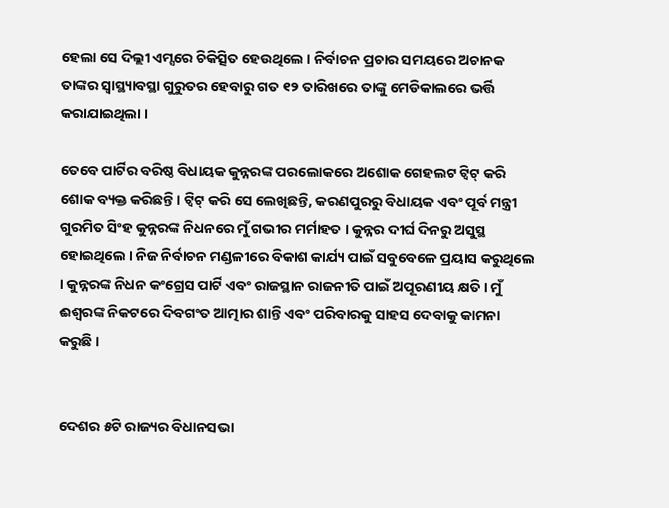ହେଲା ସେ ଦିଲ୍ଲୀ ଏମ୍ସରେ ଚିକିତ୍ସିତ ହେଉଥିଲେ । ନିର୍ବାଚନ ପ୍ରଚାର ସମୟରେ ଅଚାନକ ତାଙ୍କର ସ୍ୱାସ୍ଥ୍ୟାବସ୍ଥା ଗୁରୁତର ହେବାରୁ ଗତ ୧୨ ତାରିଖରେ ତାଙ୍କୁ ମେଡିକାଲରେ ଭର୍ତ୍ତି କରାଯାଇଥିଲା ।

ତେବେ ପାର୍ଟିର ବରିଷ୍ଠ ବିଧାୟକ କୁନ୍ନରଙ୍କ ପରଲୋକରେ ଅଶୋକ ଗେହଲଟ ଟ୍ଵିଟ୍‌ କରି ଶୋକ ବ୍ୟକ୍ତ କରିଛନ୍ତି । ଟ୍ଵିଟ୍‌ କରି ସେ ଲେଖିଛନ୍ତି, କରଣପୁରରୁ ବିଧାୟକ ଏବଂ ପୂର୍ବ ମନ୍ତ୍ରୀ ଗୁରମିତ ସିଂହ କୁନ୍ନରଙ୍କ ନିଧନରେ ମୁଁ ଗଭୀର ମର୍ମାହତ । କୁନ୍ନର ଦୀର୍ଘ ଦିନରୁ ଅସୁସ୍ଥ ହୋଇଥିଲେ । ନିଜ ନିର୍ବାଚନ ମଣ୍ଡଳୀରେ ବିକାଶ କାର୍ଯ୍ୟ ପାଇଁ ସବୁବେଳେ ପ୍ରୟାସ କରୁଥିଲେ । କୁନ୍ନରଙ୍କ ନିଧନ କଂଗ୍ରେସ ପାର୍ଟି ଏବଂ ରାଜସ୍ଥାନ ରାଜନୀତି ପାଇଁ ଅପୂରଣୀୟ କ୍ଷତି । ମୁଁ ଈଶ୍ୱରଙ୍କ ନିକଟରେ ଦିବଗଂତ ଆତ୍ମାର ଶାନ୍ତି ଏବଂ ପରିବାରକୁ ସାହସ ଦେବାକୁ କାମନା କରୁଛି ।


ଦେଶର ୫ଟି ରାଜ୍ୟର ବିଧାନସଭା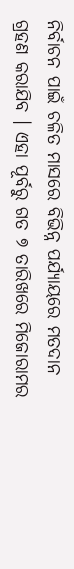ନିର୍ବାଚନ ପାଇଁ ଚଳିତ ମାସରେ ବିଭିନ୍ନ ପର୍ଯ୍ୟାୟରେ ମତଦାନ ଗ୍ରହଣ କରାଯିବ । ଏହା ପୂର୍ବରୁ ଗତ ୭ ତାରିଖରେ ମିଜୋରାମର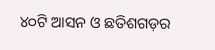୪୦ଟି ଆସନ ଓ ଛତିଶଗଡ଼ର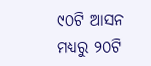୯୦ଟି ଆସନ ମଧ୍ୟରୁ ୨୦ଟି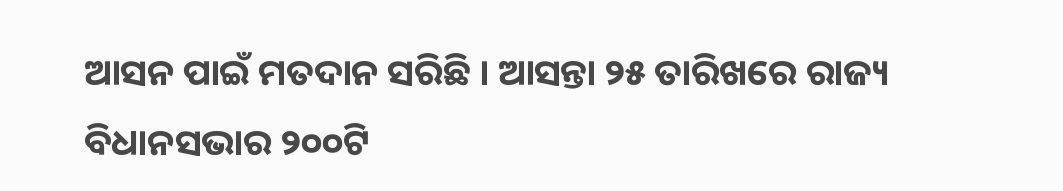ଆସନ ପାଇଁ ମତଦାନ ସରିଛି । ଆସନ୍ତା ୨୫ ତାରିଖରେ ରାଜ୍ୟ ବିଧାନସଭାର ୨୦୦ଟି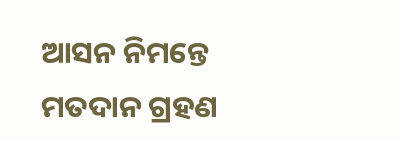ଆସନ ନିମନ୍ତେ ମତଦାନ ଗ୍ରହଣ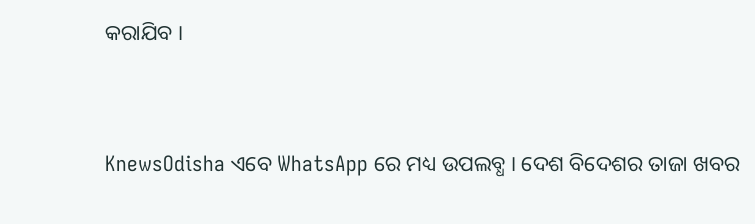କରାଯିବ ।


KnewsOdisha ଏବେ WhatsApp ରେ ମଧ୍ୟ ଉପଲବ୍ଧ । ଦେଶ ବିଦେଶର ତାଜା ଖବର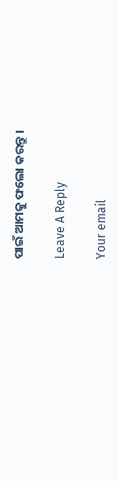ପାଇଁ ଆମକୁ ଫଲୋ କରନ୍ତୁ ।

Leave A Reply

Your email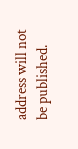address will not be published.